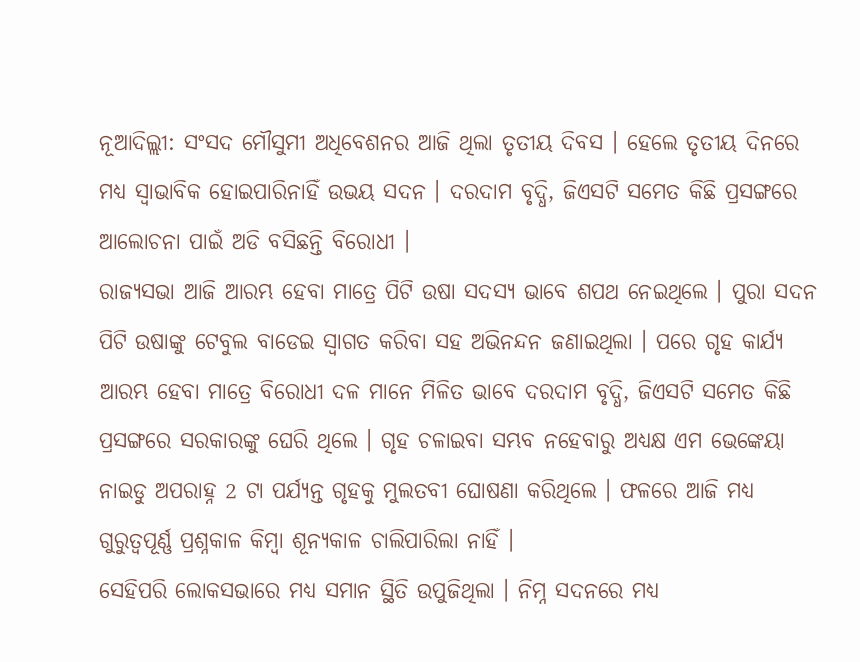ନୂଆଦିଲ୍ଲୀ: ସଂସଦ ମୌସୁମୀ ଅଧିବେଶନର ଆଜି ଥିଲା ତୃତୀୟ ଦିବସ । ହେଲେ ତୃତୀୟ ଦିନରେ ମଧ୍ୟ ସ୍ବାଭାବିକ ହୋଇପାରିନାହିଁ ଉଭୟ ସଦନ । ଦରଦାମ ବୃଦ୍ଧି, ଜିଏସଟି ସମେତ କିଛି ପ୍ରସଙ୍ଗରେ ଆଲୋଚନା ପାଇଁ ଅଡି ବସିଛନ୍ତି ବିରୋଧୀ ।
ରାଜ୍ୟସଭା ଆଜି ଆରମ୍ଭ ହେବା ମାତ୍ରେ ପିଟି ଉଷା ସଦସ୍ୟ ଭାବେ ଶପଥ ନେଇଥିଲେ । ପୁରା ସଦନ ପିଟି ଉଷାଙ୍କୁ ଟେବୁଲ ବାଡେଇ ସ୍ବାଗତ କରିବା ସହ ଅଭିନନ୍ଦନ ଜଣାଇଥିଲା । ପରେ ଗୃହ କାର୍ଯ୍ୟ ଆରମ୍ଭ ହେବା ମାତ୍ରେ ବିରୋଧୀ ଦଳ ମାନେ ମିଳିତ ଭାବେ ଦରଦାମ ବୃଦ୍ଧି, ଜିଏସଟି ସମେତ କିଛି ପ୍ରସଙ୍ଗରେ ସରକାରଙ୍କୁ ଘେରି ଥିଲେ । ଗୃହ ଚଳାଇବା ସମ୍ଭବ ନହେବାରୁ ଅଧ୍ୟକ୍ଷ ଏମ ଭେଙ୍କେୟା ନାଇଡୁ ଅପରାହ୍ନ 2 ଟା ପର୍ଯ୍ୟନ୍ତ ଗୃହକୁ ମୁଲତବୀ ଘୋଷଣା କରିଥିଲେ । ଫଳରେ ଆଜି ମଧ୍ୟ ଗୁରୁତ୍ବପୂର୍ଣ୍ଣ ପ୍ରଶ୍ନକାଳ କିମ୍ବା ଶୂନ୍ୟକାଳ ଚାଲିପାରିଲା ନାହିଁ ।
ସେହିପରି ଲୋକସଭାରେ ମଧ୍ୟ ସମାନ ସ୍ଥିତି ଉପୁଜିଥିଲା । ନିମ୍ନ ସଦନରେ ମଧ୍ୟ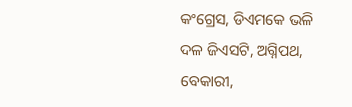କଂଗ୍ରେସ, ଡିଏମକେ ଭଳି ଦଳ ଜିଏସଟି, ଅଗ୍ନିପଥ, ବେକାରୀ,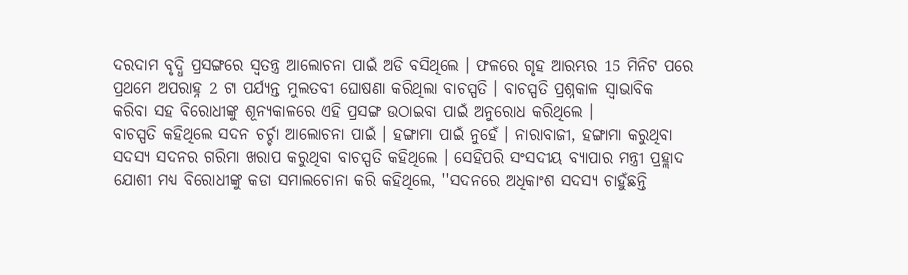ଦରଦାମ ବୃଦ୍ଧି ପ୍ରସଙ୍ଗରେ ସ୍ବତନ୍ତ୍ର ଆଲୋଚନା ପାଇଁ ଅଡି ବସିଥିଲେ । ଫଳରେ ଗୃହ ଆରମ୍ଭର 15 ମିନିଟ ପରେ ପ୍ରଥମେ ଅପରାହ୍ନ 2 ଟା ପର୍ଯ୍ୟନ୍ତ ମୁଲତବୀ ଘୋଷଣା କରିଥିଲା ବାଚସ୍ପତି । ବାଚସ୍ପତି ପ୍ରଶ୍ନକାଳ ସ୍ବାଭାବିକ କରିବା ସହ ବିରୋଧୀଙ୍କୁ ଶୂନ୍ୟକାଳରେ ଏହି ପ୍ରସଙ୍ଗ ଉଠାଇବା ପାଇଁ ଅନୁରୋଧ କରିଥିଲେ ।
ବାଚସ୍ପତି କହିଥିଲେ ସଦନ ଚର୍ଚ୍ଚା ଆଲୋଚନା ପାଇଁ । ହଙ୍ଗାମା ପାଇଁ ନୁହେଁ । ନାରାବାଜୀ, ହଙ୍ଗାମା କରୁଥିବା ସଦସ୍ୟ ସଦନର ଗରିମା ଖରାପ କରୁଥିବା ବାଚସ୍ପତି କହିଥିଲେ । ସେହିପରି ସଂସଦୀୟ ବ୍ୟାପାର ମନ୍ତ୍ରୀ ପ୍ରହ୍ଲାଦ ଯୋଶୀ ମଧ୍ୟ ବିରୋଧୀଙ୍କୁ କଡା ସମାଲଚୋନା କରି କହିଥିଲେ, ''ସଦନରେ ଅଧିକାଂଶ ସଦସ୍ୟ ଚାହୁଁଛନ୍ତି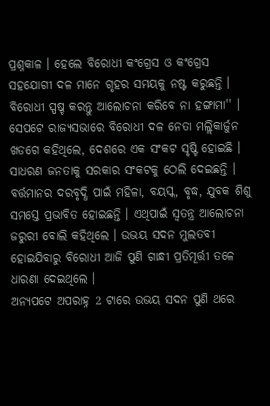ପ୍ରଶ୍ନକାଳ । ହେଲେ ବିରୋଧୀ କଂଗ୍ରେସ ଓ କଂଗ୍ରେସ ସହଯୋଗୀ ଦଳ ମାନେ ଗୃହର ସମୟକୁ ନଷ୍ଟ କରୁଛନ୍ତି । ବିରୋଧୀ ସ୍ପଷ୍ଚ କରନ୍ତୁ ଆଲୋଚନା କରିବେ ନା ହଙ୍ଗାମା'' ।
ସେପଟେ ରାଜ୍ୟସଭାରେ ବିରୋଧୀ ଦଳ ନେତା ମଲ୍ଲିକାର୍ଜୁନ ଖଡଗେ କହିଥିଲେ, ଦେଶରେ ଏକ ସଂକଟ ସୃଷ୍ଟି ହୋଇଛି । ସାଧରଣ ଜନତାକୁ ସରକାର ସଂକଟକୁ ଠେଲି ଦେଇଛନ୍ତି । ବର୍ତ୍ତମାନର ଦରବୃଦ୍ଧି ପାଇଁ ମହିଳା, ବୟସ୍କ, ବୃଦ୍ଧ, ଯୁବକ ଶିଶୁ ସମସ୍ତେ ପ୍ରଭାବିତ ହୋଇଛନ୍ତି । ଏଥିପାଇଁ ସ୍ବତନ୍ତ୍ର ଆଲୋଚନା ଜରୁରୀ ବୋଲି କହିଥିଲେ । ଉଭୟ ସଦନ ମୁଲତବୀ ହୋଇଯିବାରୁ ବିରୋଧୀ ଆଜି ପୁଣି ଗାନ୍ଧୀ ପ୍ରତିମୂର୍ତ୍ତୀ ତଳେ ଧାରଣା ଦେଇଥିଲେ ।
ଅନ୍ଯପଟେ ଅପରାହ୍ନ 2 ଟାରେ ଉଭୟ ସଦନ ପୁଣି ଥରେ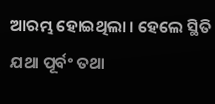ଆରମ୍ଭ ହୋଇଥିଲା । ହେଲେ ସ୍ଥିତି ଯଥା ପୂର୍ବଂ ତଥା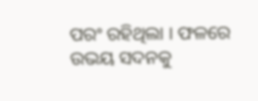ପରଂ ରହିଥିଲା । ଫଳରେ ଉଭୟ ସଦନକୁ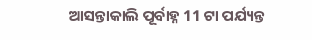ଆସନ୍ତାକାଲି ପୂର୍ବାହ୍ନ 11 ଟା ପର୍ଯ୍ୟନ୍ତ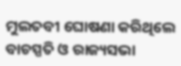ମୁଲତବୀ ଘୋଷଣା କରିଥିଲେ ବାଚସ୍ପତି ଓ ରାଜ୍ୟସଭା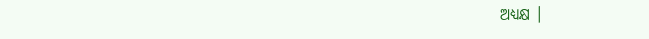ଅଧ୍ୟକ୍ଷ ।